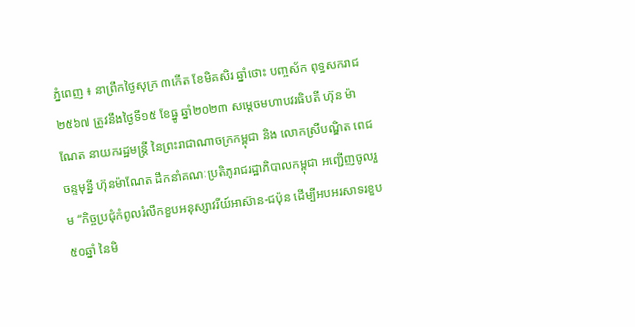ភ្នំពេញ ៖ នាព្រឹកថ្ងៃសុក្រ ៣កើត ខែមិគសិរ ឆ្នាំថោះ បញ្ចស័ក ពុទ្ធសករាជ ២៥៦៧ ត្រូវនឹងថ្ងៃទី១៥ ខែធ្នូ ឆ្នាំ២០២៣ សម្តេចមហាបវរធិបតី ហ៊ុន ម៉ាណែត នាយករដ្ឋមន្ត្រី នៃព្រះរាជាណាចក្រកម្ពុជា និង លោកស្រីបណ្ឌិត ពេជ ចន្ទមុន្នី ហ៊ុនម៉ាណែត ដឹកនាំគណៈប្រតិភូរាជរដ្ឋាភិបាលកម្ពុជា អញ្ជើញចូលរួម “កិច្ចប្រជុំកំពូលរំលឹកខួបអនុស្សាវរីយ៍អាស៊ាន-ជប៉ុន ដើម្បីអបអរសាទរខួប ៥០ឆ្នាំ នៃមិ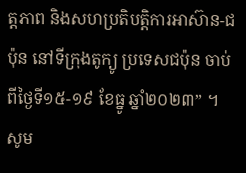ត្តភាព និងសហប្រតិបត្តិការអាស៊ាន-ជប៉ុន នៅទីក្រុងតូក្យូ ប្រទេសជប៉ុន ចាប់ពីថ្ងៃទី១៥-១៩ ខែធ្នូ ឆ្នាំ២០២៣” ។
សូម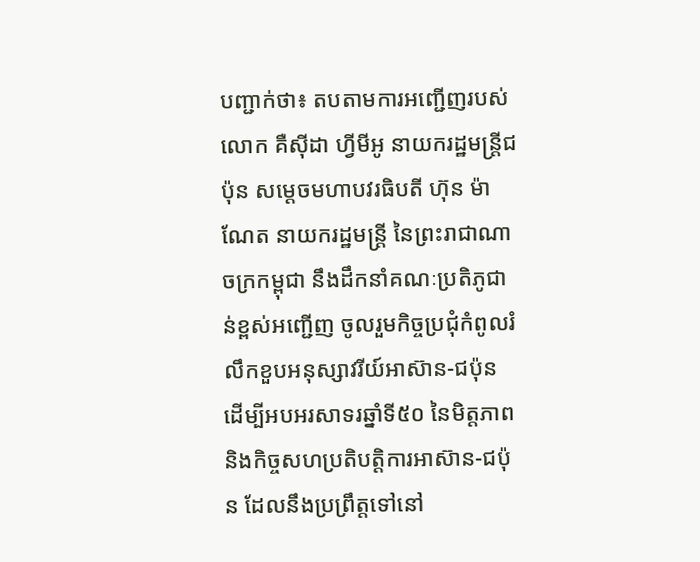បញ្ជាក់ថា៖ តបតាមការអញ្ជើញរបស់ លោក គឺស៊ីដា ហ្វីមីអូ នាយករដ្ឋមន្ត្រីជប៉ុន សម្ដេចមហាបវរធិបតី ហ៊ុន ម៉ាណែត នាយករដ្ឋមន្ត្រី នៃព្រះរាជាណាចក្រកម្ពុជា នឹងដឹកនាំគណៈប្រតិភូជាន់ខ្ពស់អញ្ជើញ ចូលរួមកិច្ចប្រជុំកំពូលរំលឹកខួបអនុស្សាវរីយ៍អាស៊ាន-ជប៉ុន ដើម្បីអបអរសាទរឆ្នាំទី៥០ នៃមិត្តភាព និងកិច្ចសហប្រតិបត្តិការអាស៊ាន-ជប៉ុន ដែលនឹងប្រព្រឹត្តទៅនៅ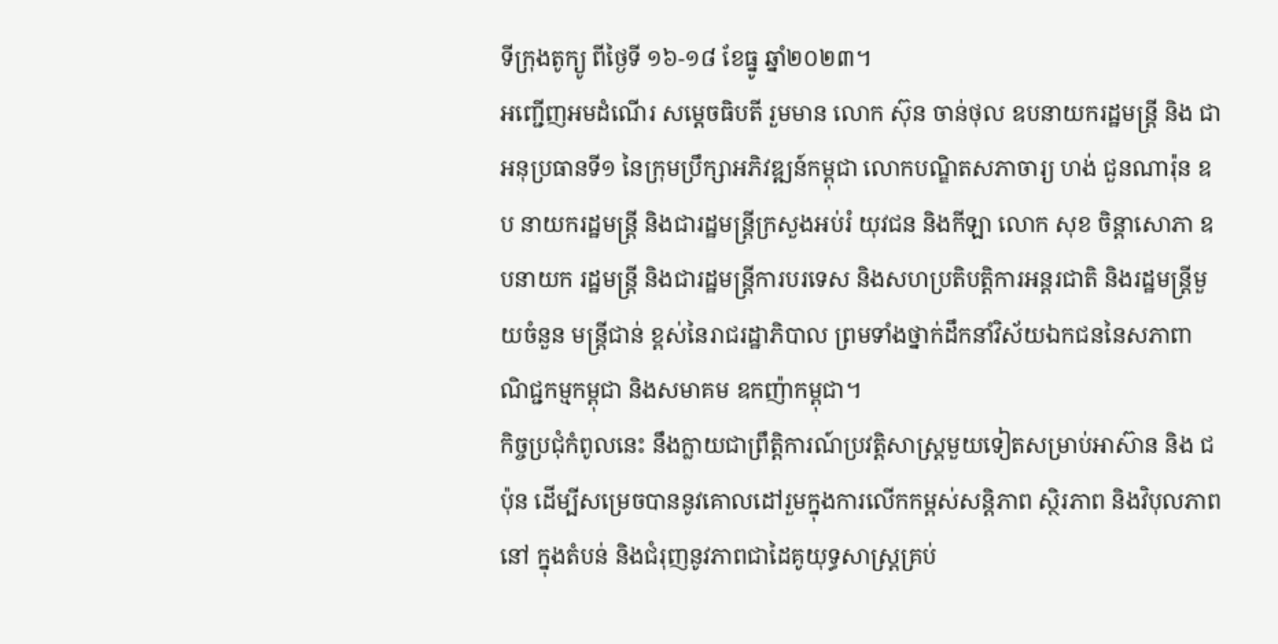ទីក្រុងតូក្យូ ពីថ្ងៃទី ១៦-១៨ ខែធ្នូ ឆ្នាំ២០២៣។
អញ្ជើញអមដំណើរ សម្តេចធិបតី រួមមាន លោក ស៊ុន ចាន់ថុល ឧបនាយករដ្ឋមន្ត្រី និង ជាអនុប្រធានទី១ នៃក្រុមប្រឹក្សាអភិវឌ្ឍន៍កម្ពុជា លោកបណ្ឌិតសភាចារ្យ ហង់ ជួនណារ៉ុន ឧប នាយករដ្ឋមន្ត្រី និងជារដ្ឋមន្ត្រីក្រសួងអប់រំ យុវជន និងកីឡា លោក សុខ ចិន្តាសោភា ឧបនាយក រដ្ឋមន្ត្រី និងជារដ្ឋមន្ត្រីការបរទេស និងសហប្រតិបត្តិការអន្តរជាតិ និងរដ្ឋមន្ត្រីមួយចំនួន មន្ត្រីជាន់ ខ្ពស់នៃរាជរដ្ឋាភិបាល ព្រមទាំងថ្នាក់ដឹកនាំវិស័យឯកជននៃសភាពាណិជ្ជកម្មកម្ពុជា និងសមាគម ឧកញ៉ាកម្ពុជា។
កិច្ចប្រជុំកំពូលនេះ នឹងក្លាយជាព្រឹត្តិការណ៍ប្រវត្តិសាស្ត្រមួយទៀតសម្រាប់អាស៊ាន និង ជប៉ុន ដើម្បីសម្រេចបាននូវគោលដៅរួមក្នុងការលើកកម្ពស់សន្តិភាព ស្ថិរភាព និងវិបុលភាព នៅ ក្នុងតំបន់ និងជំរុញនូវភាពជាដៃគូយុទ្ធសាស្ត្រគ្រប់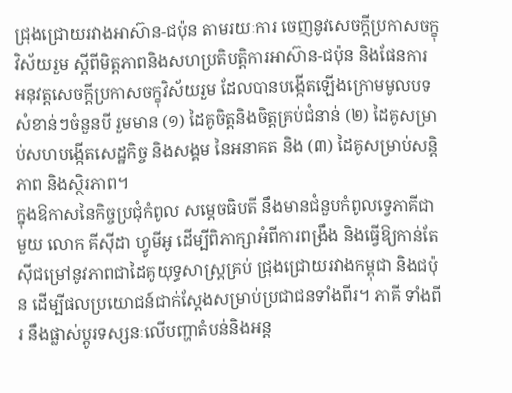ជ្រុងជ្រោយរវាងអាស៊ាន-ជប៉ុន តាមរយៈការ ចេញនូវសេចក្តីប្រកាសចក្ខុវិស័យរួម ស្ដីពីមិត្តភាពនិងសហប្រតិបត្តិការអាស៊ាន-ជប៉ុន និងផែនការ អនុវត្តសេចក្តីប្រកាសចក្ខុវិស័យរួម ដែលបានបង្កើតឡើងក្រោមមូលបទសំខាន់ៗចំនួនបី រួមមាន (១) ដៃគូចិត្តនិងចិត្តគ្រប់ជំនាន់ (២) ដៃគូសម្រាប់សហបង្កើតសេដ្ឋកិច្ច និងសង្គម នៃអនាគត និង (៣) ដៃគូសម្រាប់សន្តិភាព និងស្ថិរភាព។
ក្នុងឱកាសនៃកិច្ចប្រជុំកំពូល សម្តេចធិបតី នឹងមានជំនួបកំពូលទ្វេភាគីជាមួយ លោក គីស៊ីដា ហ្វូមីអូ ដើម្បីពិភាក្សាអំពីការពង្រឹង និងធ្វើឱ្យកាន់តែស៊ីជម្រៅនូវភាពជាដៃគូយុទ្ធសាស្ត្រគ្រប់ ជ្រុងជ្រោយរវាងកម្ពុជា និងជប៉ុន ដើម្បីផលប្រយោជន៍ជាក់ស្តែងសម្រាប់ប្រជាជនទាំងពីរ។ ភាគី ទាំងពីរ នឹងផ្លាស់ប្តូរទស្សនៈលើបញ្ហាតំបន់និងអន្ត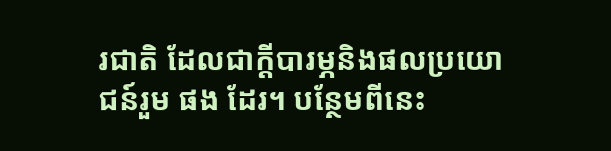រជាតិ ដែលជាក្ដីបារម្ភនិងផលប្រយោជន៍រួម ផង ដែរ។ បន្ថែមពីនេះ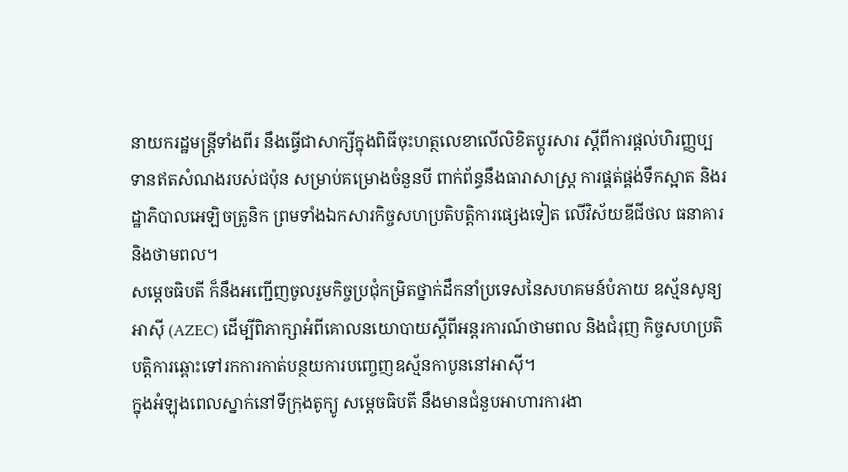នាយករដ្ឋមន្ត្រីទាំងពីរ នឹងធ្វើជាសាក្សីក្នុងពិធីចុះហត្ថលេខាលើលិខិតប្តូរសារ ស្ដីពីការផ្តល់ហិរញ្ញប្បទានឥតសំណងរបស់ជប៉ុន សម្រាប់គម្រោងចំនួនបី ពាក់ព័ន្ធនឹងធារាសាស្ត្រ ការផ្គត់ផ្គង់ទឹកស្អាត និងរដ្ឋាភិបាលអេឡិចត្រូនិក ព្រមទាំងឯកសារកិច្ចសហប្រតិបត្តិការផ្សេងទៀត លើវិស័យឌីជីថល ធនាគារ និងថាមពល។
សម្តេចធិបតី ក៏នឹងអញ្ជើញចូលរួមកិច្ចប្រជុំកម្រិតថ្នាក់ដឹកនាំប្រទេសនៃសហគមន៍បំភាយ ឧស្ម័នសូន្យអាស៊ី (AZEC) ដើម្បីពិភាក្សាអំពីគោលនយោបាយស្តីពីអន្តរការណ៍ថាមពល និងជំរុញ កិច្ចសហប្រតិបត្តិការឆ្ពោះទៅរកការកាត់បន្ថយការបញ្ចេញឧស្ម័នកាបូននៅអាស៊ី។
ក្នុងអំឡុងពេលស្នាក់នៅទីក្រុងតូក្យូ សម្តេចធិបតី នឹងមានជំនួបអាហារការងា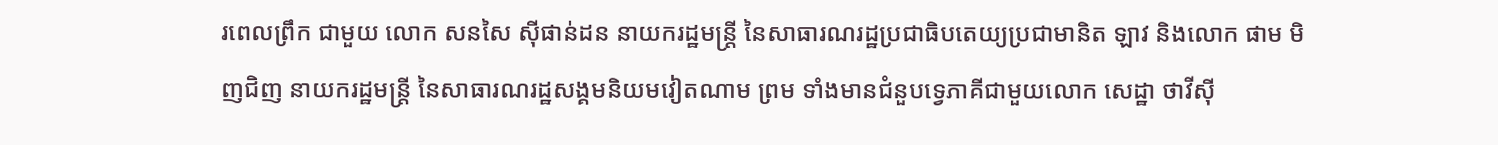រពេលព្រឹក ជាមួយ លោក សនសៃ ស៊ីផាន់ដន នាយករដ្ឋមន្ត្រី នៃសាធារណរដ្ឋប្រជាធិបតេយ្យប្រជាមានិត ឡាវ និងលោក ផាម មិញជិញ នាយករដ្ឋមន្ត្រី នៃសាធារណរដ្ឋសង្គមនិយមវៀតណាម ព្រម ទាំងមានជំនួបទ្វេភាគីជាមួយលោក សេដ្ឋា ថាវីស៊ី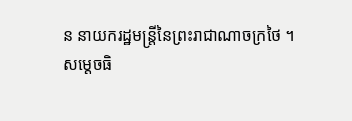ន នាយករដ្ឋមន្ត្រីនៃព្រះរាជាណាចក្រថៃ ។
សម្តេចធិ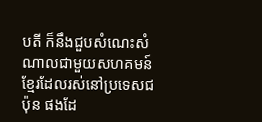បតី ក៏នឹងជួបសំណេះសំណាលជាមួយសហគមន៍ខ្មែរដែលរស់នៅប្រទេសជប៉ុន ផងដែ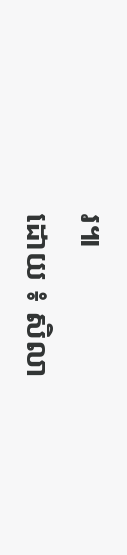រ៕
ដោយ ៖ សិលា